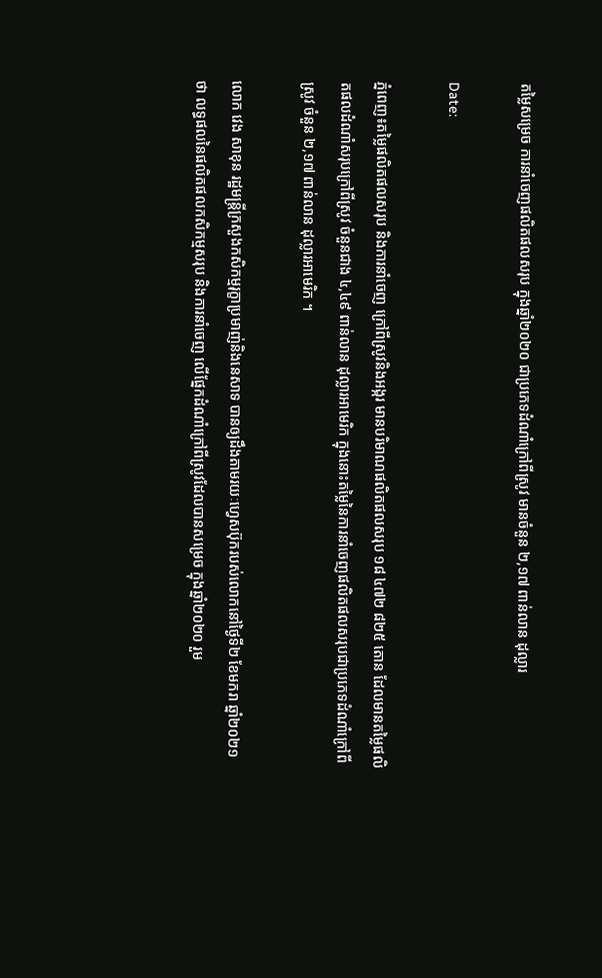តម្លៃសម្រេច ការនាំចេញផលិតផលសរុប ក្នុងឆ្នាំ២០២០ ជាប្រភេទដំណាំក្រៅពីស្រូវ មានចំនួន ២,១៧ ពាន់លាន ដុល្លារ

Date:

ភ្នំពេញ៖តម្លៃផលិតផលសរុប និងការនាំចេញ ក្រៅពីស្រូវនិងអង្ករ មានបរិមាណផលិតផលសរុប ១៨ ៤៧២ ៨២៥ តោន ដែលមានតម្លៃផលិតផលដំណាំសរុបក្រៅពីស្រូវ ចំនួនជាង ៤,៤៩ ពាន់លាន ដុល្លារអាមេរិក ក្នុងនោះតម្លៃនៃការនាំចេញផលិតផលសរុបជាប្រភេទដំណាំក្រៅពីស្រូវ ចំនួន ២,១៧ ពាន់លាន ដុល្លារអាមេរិក ។

លោក វេង សាខុន រដ្ឋមន្រ្តីក្រសួងកសិកម្មរុក្ខាប្រមាញ់និងនេសាទ បានឲ្យដឹងតាមរយៈហ្វេសប៊ុករបស់លោកនៅថ្ងៃទី២ ខែមករា ឆ្នាំ២០២១ថា លទ្ធផលនៃផលិតផលកសិកម្មសរុប និងការនាំចេញ លើផ្នែកដំណាំក្រៅពីស្រូវដែលបានសម្រេច ក្នុងឆ្នាំ២០២០ រួម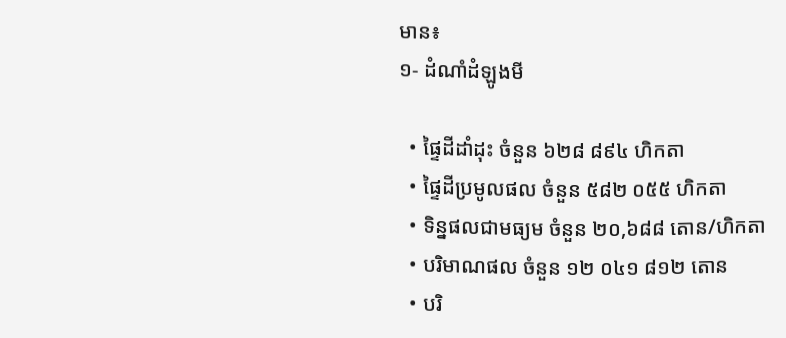មាន៖
១- ដំណាំដំឡូងមី

  • ផ្ទៃដីដាំដុះ ចំនួន ៦២៨ ៨៩៤ ហិកតា
  • ផ្ទៃដីប្រមូលផល ចំនួន ៥៨២ ០៥៥ ហិកតា
  • ទិន្នផលជាមធ្យម ចំនួន ២០,៦៨៨ តោន/ហិកតា
  • បរិមាណផល ចំនួន ១២ ០៤១ ៨១២ តោន
  • បរិ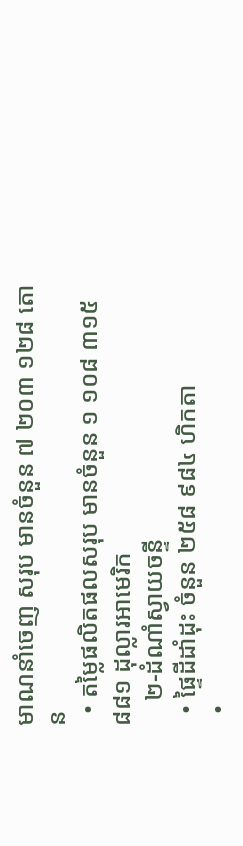មាណនាំចេញ សរុប មានចំនួន ៧ ២០៣ ១២៨ តោន
  • តម្លៃផលិតផលសរុប មានចំនួន ១ ១០៨ ៣១៥ ៨៨១ ដុល្លារអាមេរិក
    ២-ដំណាំស្វាយចន្ទី
  • ផ្ទៃដីដាំដុះ ចំនួន ២៥៨ ៩៨៤ ហិកតា
  •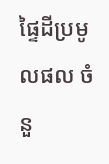ផ្ទៃដីប្រមូលផល ចំនួ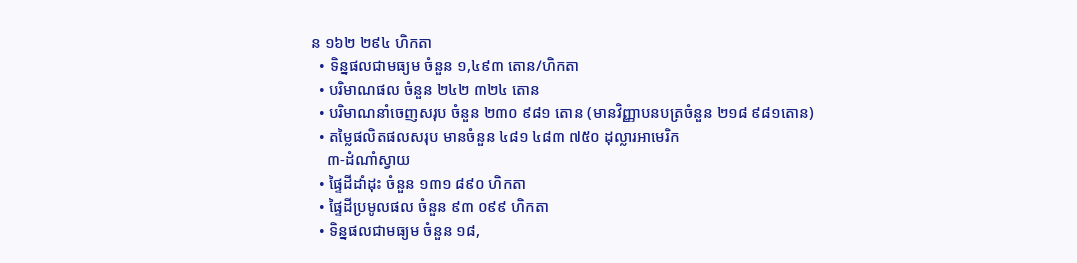ន ១៦២ ២៩៤ ហិកតា
  • ទិន្នផលជាមធ្យម ចំនួន ១,៤៩៣ តោន/ហិកតា
  • បរិមាណផល ចំនួន ២៤២ ៣២៤ តោន
  • បរិមាណនាំចេញសរុប ចំនួន ២៣០ ៩៨១ តោន (មានវិញ្ញាបនបត្រចំនួន ២១៨ ៩៨១តោន)
  • តម្លៃផលិតផលសរុប មានចំនួន ៤៨១ ៤៨៣ ៧៥០ ដុល្លារអាមេរិក
    ៣-ដំណាំស្វាយ
  • ផ្ទៃដីដាំដុះ ចំនួន ១៣១ ៨៩០ ហិកតា
  • ផ្ទៃដីប្រមូលផល ចំនួន ៩៣ ០៩៩ ហិកតា
  • ទិន្នផលជាមធ្យម ចំនួន ១៨,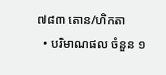៧៨៣ តោន/ហិកតា
  • បរិមាណផល ចំនួន ១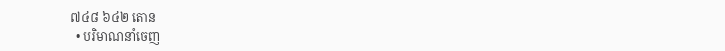៧៤៨ ៦៤២ តោន
  • បរិមាណនាំចេញ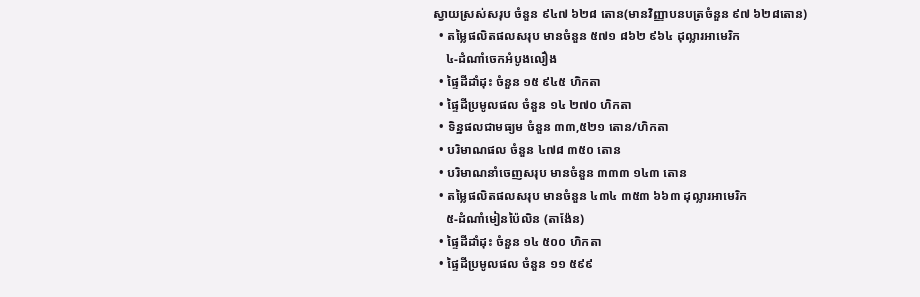ស្វាយស្រស់សរុប ចំនួន ៩៤៧ ៦២៨ តោន(មានវិញ្ញាបនបត្រចំនួន ៩៧ ៦២៨តោន)
  • តម្លៃផលិតផលសរុប មានចំនួន ៥៧១ ៨៦២ ៩៦៤ ដុល្លារអាមេរិក
    ៤-ដំណាំចេកអំបូងលឿង
  • ផ្ទៃដីដាំដុះ ចំនួន ១៥ ៩៤៥ ហិកតា
  • ផ្ទៃដីប្រមូលផល ចំនួន ១៤ ២៧០ ហិកតា
  • ទិន្នផលជាមធ្យម ចំនួន ៣៣,៥២១ តោន/ហិកតា
  • បរិមាណផល ចំនួន ៤៧៨ ៣៥០ តោន
  • បរិមាណនាំចេញសរុប មានចំនួន ៣៣៣ ១៤៣ តោន
  • តម្លៃផលិតផលសរុប មានចំនួន ៤៣៤ ៣៥៣ ៦៦៣ ដុល្លារអាមេរិក
    ៥-ដំណាំមៀនប៉ៃលិន (តាង៉ែន)
  • ផ្ទៃដីដាំដុះ ចំនួន ១៤ ៥០០ ហិកតា
  • ផ្ទៃដីប្រមូលផល ចំនួន ១១ ៥៩៩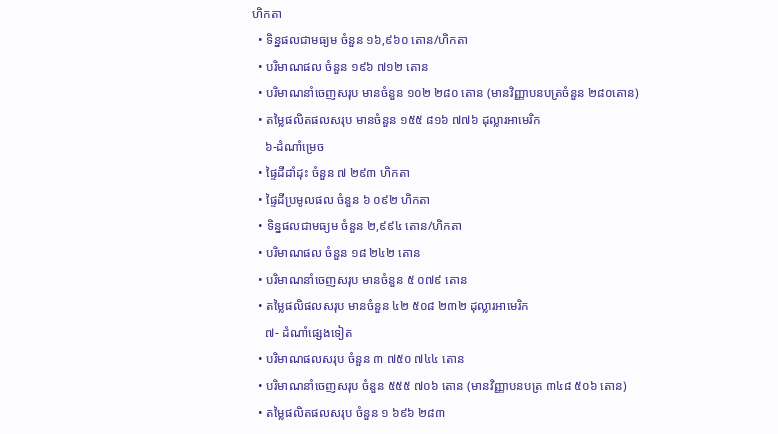ហិកតា
  • ទិន្នផលជាមធ្យម ចំនួន ១៦,៩៦០ តោន/ហិកតា
  • បរិមាណផល ចំនួន ១៩៦ ៧១២ តោន
  • បរិមាណនាំចេញសរុប មានចំនួន ១០២ ២៨០ តោន (មានវិញ្ញាបនបត្រចំនួន ២៨០តោន)
  • តម្លៃផលិតផលសរុប មានចំនួន ១៥៥ ៨១៦ ៧៧៦ ដុល្លារអាមេរិក
    ៦-ដំណាំម្រេច
  • ផ្ទៃដីដាំដុះ ចំនួន ៧ ២៩៣ ហិកតា
  • ផ្ទៃដីប្រមូលផល ចំនួន ៦ ០៩២ ហិកតា
  • ទិន្នផលជាមធ្យម ចំនួន ២,៩៩៤ តោន/ហិកតា
  • បរិមាណផល ចំនួន ១៨ ២៤២ តោន
  • បរិមាណនាំចេញសរុប មានចំនួន ៥ ០៧៩ តោន
  • តម្លៃផលិផលសរុប មានចំនួន ៤២ ៥០៨ ២៣២ ដុល្លារអាមេរិក
    ៧- ដំណាំផ្សេងទៀត
  • បរិមាណផលសរុប ចំនួន ៣ ៧៥០ ៧៤៤ តោន
  • បរិមាណនាំចេញសរុប ចំនួន ៥៥៥ ៧០៦ តោន (មានវិញ្ញាបនបត្រ ៣៤៨ ៥០៦ តោន)
  • តម្លៃផលិតផលសរុប ចំនួន ១ ៦៩៦ ២៨៣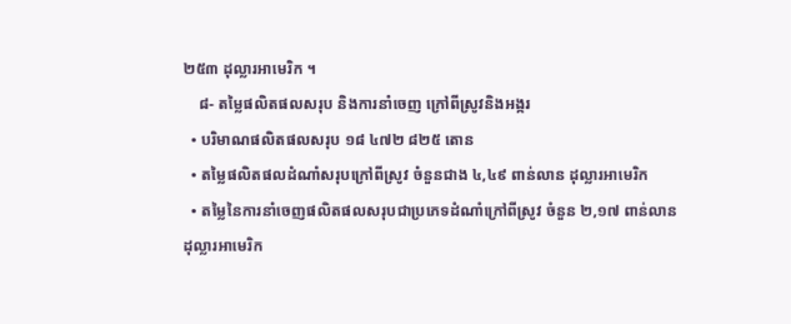២៥៣ ដុល្លារអាមេរិក ។
    ៨- តម្លៃផលិតផលសរុប និងការនាំចេញ ក្រៅពីស្រូវនិងអង្ករ
  • បរិមាណផលិតផលសរុប ១៨ ៤៧២ ៨២៥ តោន
  • តម្លៃផលិតផលដំណាំសរុបក្រៅពីស្រូវ ចំនួនជាង ៤,៤៩ ពាន់លាន ដុល្លារអាមេរិក
  • តម្លៃនៃការនាំចេញផលិតផលសរុបជាប្រភេទដំណាំក្រៅពីស្រូវ ចំនួន ២,១៧ ពាន់លាន ដុល្លារអាមេរិក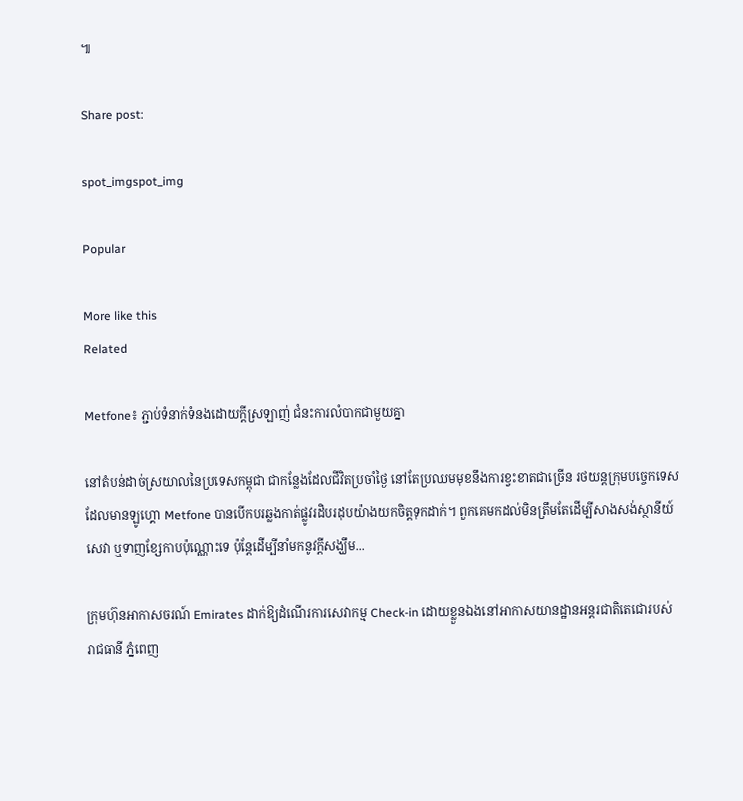៕

Share post:

spot_imgspot_img

Popular

More like this
Related

Metfone៖ ភ្ជាប់ទំនាក់ទំនងដោយក្តីស្រឡាញ់ ជំនះការលំបាកជាមួយគ្នា

នៅតំបន់ដាច់ស្រយាលនៃប្រទេសកម្ពុជា ជាកន្លែងដែលជីវិតប្រចាំថ្ងៃ នៅតែប្រឈមមុខនឹងការខ្វះខាតជាច្រើន រថយន្តក្រុមបច្ចេកទេសដែលមានឡូហ្គោ Metfone បានបើកបរឆ្លងកាត់ផ្លូវរដិបរដុបយ៉ាងយកចិត្តទុកដាក់។ ពួកគេមកដល់មិនត្រឹមតែដើម្បីសាងសង់ស្ថានីយ៍សេវា ឬទាញខ្សែកាបប៉ុណ្ណោះទេ ប៉ុន្តែដើម្បីនាំមកនូវក្តីសង្ឃឹម...

ក្រុមហ៊ុនអាកាសចរណ៍ Emirates ដាក់ឱ្យដំណើរការសេវាកម្ម Check-in ដោយខ្លួនឯងនៅអាកាសយានដ្ឋានអន្តរជាតិតេជោរបស់រាជធានី ភ្នំពេញ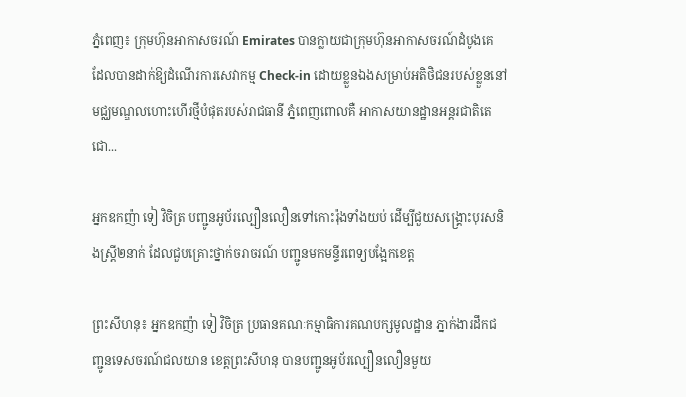ភ្នំពេញ៖ ក្រុមហ៊ុនអាកាសចរណ៍ Emirates បានក្លាយជាក្រុមហ៊ុនអាកាសចរណ៍ដំបូងគេ ដែលបានដាក់ឱ្យដំណើរការសេវាកម្ម Check-in ដោយខ្លួនឯងសម្រាប់អតិថិជនរបស់ខ្លួននៅមជ្ឈមណ្ឌលហោះហើរថ្មីបំផុតរបស់រាជធានី ភ្នំពេញពោលគឺ អាកាសយានដ្ឋានអន្តរជាតិតេជោ...

អ្នកឧកញ៉ា ទៀ វិចិត្រ បញ្ជូនអូប័រល្បឿនលឿនទៅកោះរ៉ុងទាំងយប់ ដើម្បីជួយសង្គ្រោះបុរសនិងស្ត្រី២នាក់ ដែលជួបគ្រោះថ្នាក់ចរាចរណ៍ បញ្ជូនមកមន្ទីរពេទ្យបង្អែកខេត្ត

ព្រះសីហនុ៖ អ្នកឧកញ៉ា ទៀ វិចិត្រ ប្រធានគណៈកម្មាធិការគណបក្សមូលដ្ឋាន ភ្នាក់ងារដឹកជញ្ជូនទេសចរណ៍ជលយាន ខេត្តព្រះសីហនុ បានបញ្ជូនអូប័រល្បឿនលឿនមួយ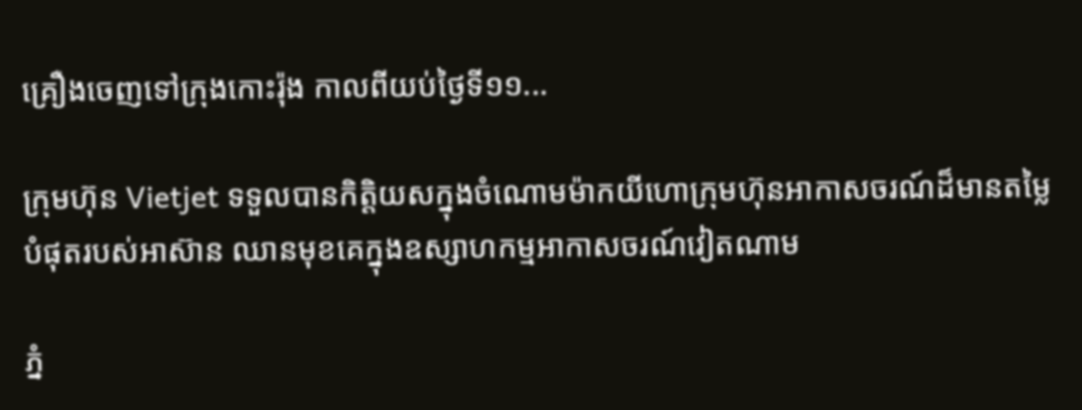គ្រឿងចេញទៅក្រុងកោះរ៉ុង កាលពីយប់ថ្ងៃទី១១...

ក្រុមហ៊ុន Vietjet ទទួលបានកិត្តិយសក្នុងចំណោមម៉ាកយីហោក្រុមហ៊ុនអាកាសចរណ៍ដ៏មានតម្លៃបំផុតរបស់អាស៊ាន ឈានមុខគេក្នុងឧស្សាហកម្មអាកាសចរណ៍វៀតណាម

ភ្នំ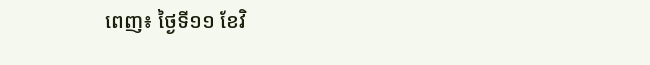ពេញ៖ ថ្ងៃទី១១ ខែវិ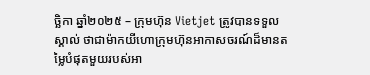ច្ឆិកា ឆ្នាំ២០២៥ – ក្រុមហ៊ុន Vietjet ត្រូវបានទទួលស្គាល់ ថាជាម៉ាកយីហោក្រុមហ៊ុនអាកាសចរណ៍ដ៏មានតម្លៃបំផុតមួយរបស់អា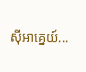ស៊ីអាគ្នេយ៍...